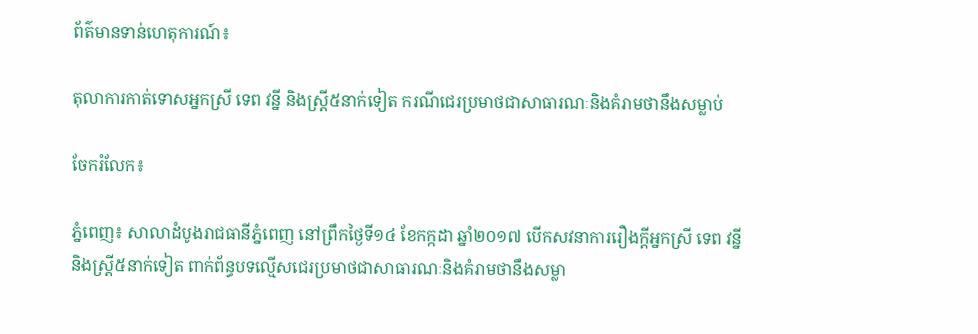ព័ត៌មានទាន់ហេតុការណ៍៖

តុលាការកាត់ទោសអ្នកស្រី ទេព វន្នី និងស្ត្រី៥នាក់ទៀត ករណីជេរប្រមាថជាសាធារណៈនិងគំរាមថានឹងសម្លាប់

ចែករំលែក៖

ភ្នំពេញ៖ សាលាដំបូងរាជធានីភ្នំពេញ នៅព្រឹកថ្ងៃទី១៤ ខែកក្កដា ឆ្នាំ២០១៧ បើកសវនាការរឿងក្ដីអ្នកស្រី ទេព វន្នី និងស្ត្រី៥នាក់ទៀត ពាក់ព័ន្ធបទល្មើសជេរប្រមាថជាសាធារណៈនិងគំរាមថានឹងសម្លា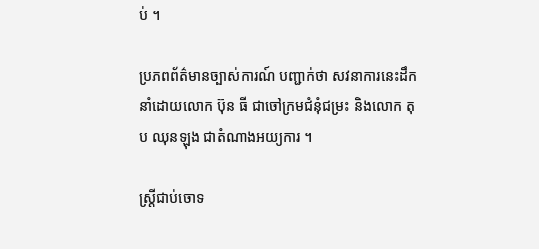ប់ ។

ប្រភពព័ត៌មានច្បាស់ការណ៍ បញ្ជាក់ថា សវនាការនេះដឹកនាំដោយលោក ប៊ុន ធី ជាចៅក្រមជំនុំជម្រះ និងលោក តុប ឈុនឡុង ជាតំណាងអយ្យការ ។

ស្ត្រីជាប់ចោទ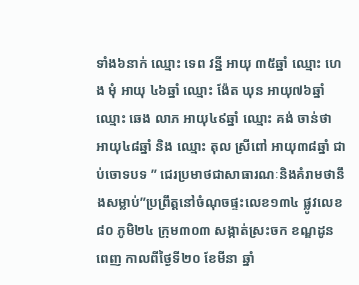ទាំង៦នាក់ ឈ្មោះ ទេព វន្នី អាយុ ៣៥ឆ្នាំ ឈ្មោះ ហេង មុំ អាយុ ៤៦ឆ្នាំ ឈ្មោះ ង៉ែត ឃុន អាយុ៧៦ឆ្នាំ ឈ្មោះ ឆេង លាភ អាយុ៤៩ឆ្នាំ ឈ្មោះ គង់ ចាន់ថា អាយុ៤៨ឆ្នាំ និង ឈ្មោះ តុល ស្រីពៅ អាយុ៣៨ឆ្នាំ ជាប់ចោទបទ ” ជេរប្រមាថជាសាធារណៈនិងគំរាមថានឹងសម្លាប់”ប្រព្រឹត្តនៅចំណុចផ្ទះលេខ១៣៤ ផ្លូវលេខ៨០ ភូមិ២៤ ក្រុម៣០៣ សង្កាត់ស្រះចក ខណ្ឌដូនពេញ កាលពីថ្ងៃទី២០ ខែមីនា ឆ្នាំ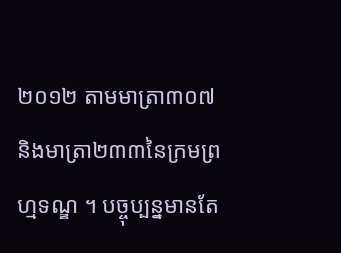២០១២ តាមមាត្រា៣០៧និងមាត្រា២៣៣នៃក្រមព្រហ្មទណ្ឌ ។ បច្ចុប្បន្នមានតែ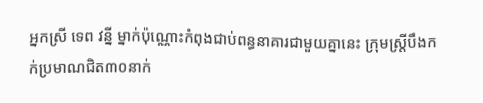អ្នកស្រី ទេព វន្នី ម្នាក់ប៉ុណ្ណោះកំពុងជាប់ពន្ធនាគារជាមួយគ្នានេះ ក្រុមស្ត្រីបឹងកក់ប្រមាណជិត៣០នាក់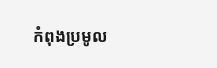កំពុងប្រមូល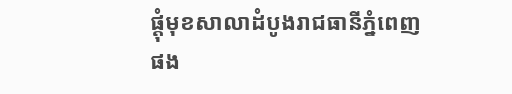ផ្ដុំមុខសាលាដំបូងរាជធានីភ្នំពេញ ផង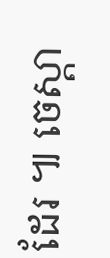ដែរ ៕ ចេស្តា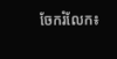ចែករំលែក៖